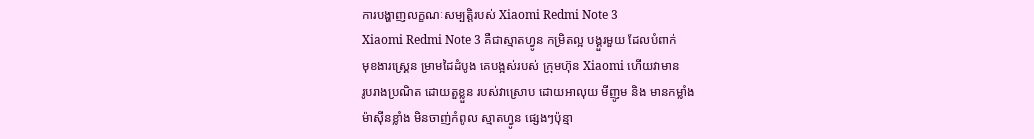ការបង្ហាញលក្ខណៈសម្បត្តិរបស់ Xiaomi Redmi Note 3
Xiaomi Redmi Note 3 គឺជាស្មាតហ្វូន កម្រិតល្អ បង្គួរមួយ ដែលបំពាក់
មុខងារស្គ្រេន ម្រាមដៃដំបូង គេបង្អស់របស់ ក្រុមហ៊ុន Xiaomi ហើយវាមាន
រូបរាងប្រណិត ដោយតួខ្លួន របស់វាស្រោប ដោយអាលុយ មីញូម និង មានកម្លាំង
ម៉ាស៊ីនខ្លាំង មិនចាញ់កំពូល ស្មាតហ្វូន ផ្សេងៗប៉ុន្មា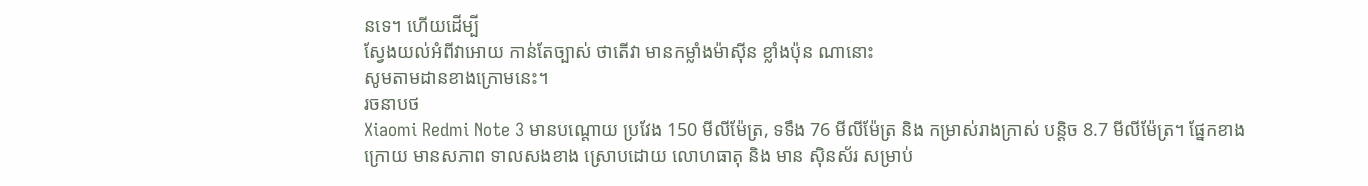នទេ។ ហើយដើម្បី
ស្វែងយល់អំពីវាអោយ កាន់តែច្បាស់ ថាតើវា មានកម្លាំងម៉ាស៊ីន ខ្លាំងប៉ុន ណានោះ
សូមតាមដានខាងក្រោមនេះ។
រចនាបថ
Xiaomi Redmi Note 3 មានបណ្តោយ ប្រវែង 150 មីលីម៉ែត្រ, ទទឹង 76 មីលីម៉ែត្រ និង កម្រាស់រាងក្រាស់ បន្តិច 8.7 មីលីម៉ែត្រ។ ផ្នែកខាងក្រោយ មានសភាព ទាលសងខាង ស្រោបដោយ លោហធាតុ និង មាន ស៊ិនស័រ សម្រាប់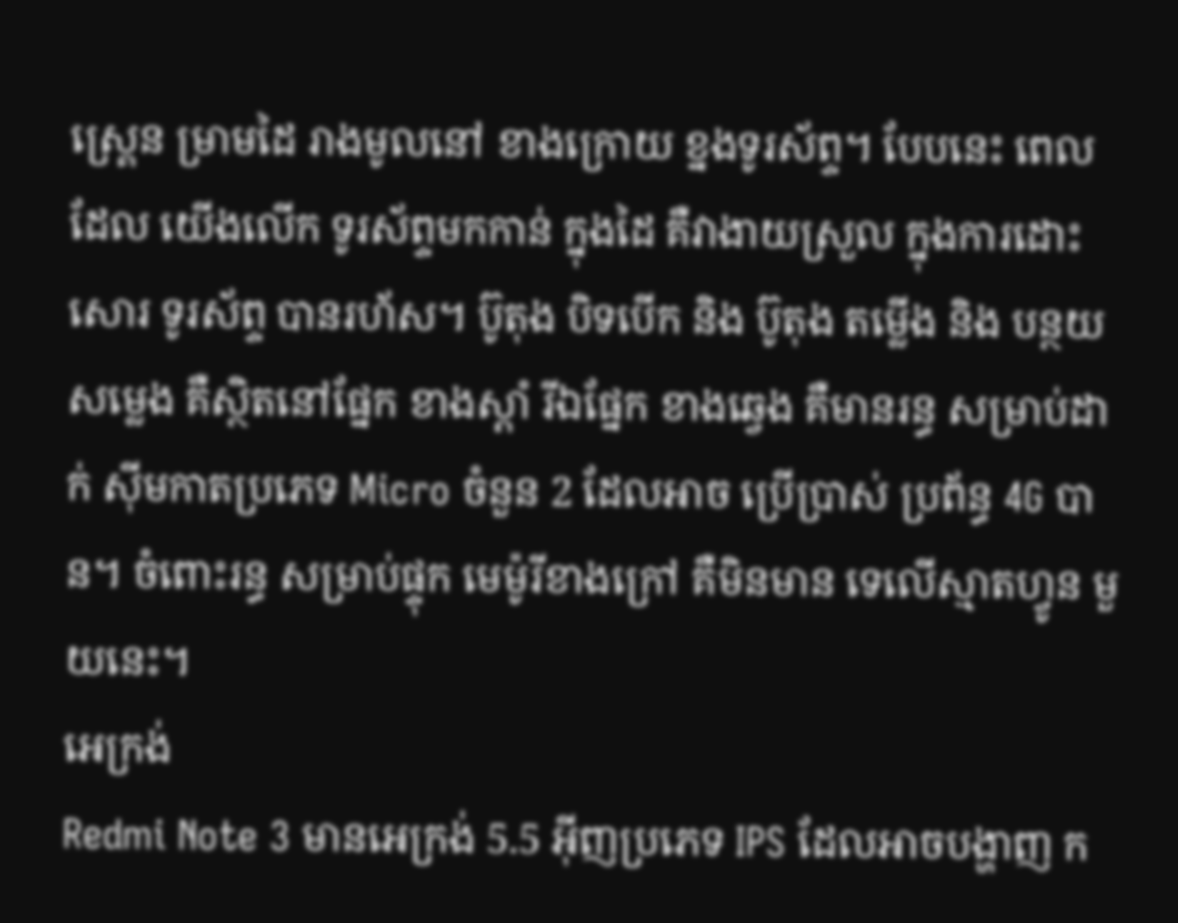ស្គ្រេន ម្រាមដៃ រាងមូលនៅ ខាងក្រោយ ខ្នងទូរស័ព្ទ។ បែបនេះ ពេលដែល យើងលើក ទូរស័ព្ទមកកាន់ ក្នុងដៃ គឺវាងាយស្រួល ក្នុងការដោះសោរ ទូរស័ព្ទ បានរហ័ស។ ប៊ូតុង បិទបើក និង ប៊ូតុង តម្លើង និង បន្ថយសម្លេង គឺស្ថិតនៅផ្នែក ខាងស្តាំ រីឯផ្នែក ខាងឆ្វេង គឺមានរន្ធ សម្រាប់ដាក់ ស៊ីមកាតប្រភេទ Micro ចំនួន 2 ដែលអាច ប្រើប្រាស់ ប្រព័ន្ធ 4G បាន។ ចំពោះរន្ធ សម្រាប់ផ្ទុក មេម៉ូរីខាងក្រៅ គឺមិនមាន ទេលើស្មាតហ្វូន មួយនេះ។
អេក្រង់
Redmi Note 3 មានអេក្រង់ 5.5 អ៊ីញប្រភេទ IPS ដែលអាចបង្ហាញ ក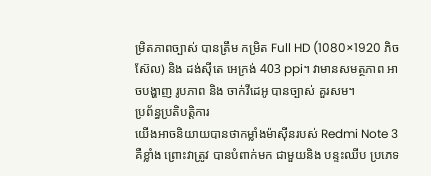ម្រិតភាពច្បាស់ បានត្រឹម កម្រិត Full HD (1080×1920 ភិចស៊ែល) និង ដង់ស៊ីតេ អេក្រង់ 403 ppi។ វាមានសមត្ថភាព អាចបង្ហាញ រូបភាព និង ចាក់វីដេអូ បានច្បាស់ គួរសម។
ប្រព័ន្ធប្រតិបត្តិការ
យើងអាចនិយាយបានថាកម្លាំងម៉ាស៊ីនរបស់ Redmi Note 3 គឺខ្លាំង ព្រោះវាត្រូវ បានបំពាក់មក ជាមួយនិង បន្ទះឈីប ប្រភេទ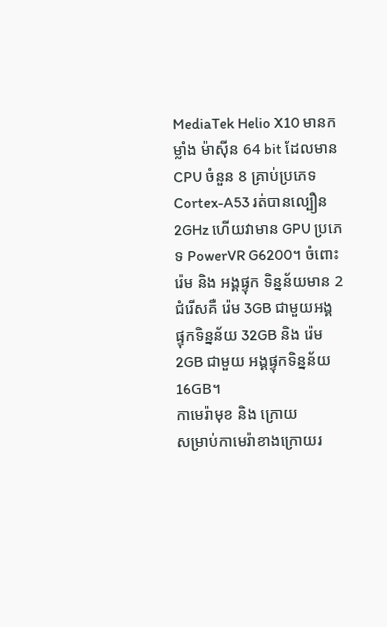MediaTek Helio X10 មានកម្លាំង ម៉ាស៊ីន 64 bit ដែលមាន CPU ចំនួន 8 គ្រាប់ប្រភេទ Cortex-A53 រត់បានល្បឿន 2GHz ហើយវាមាន GPU ប្រភេទ PowerVR G6200។ ចំពោះរ៉េម និង អង្គផ្ទុក ទិន្នន័យមាន 2 ជំរើសគឺ រ៉េម 3GB ជាមួយអង្គ ផ្ទុកទិន្នន័យ 32GB និង រ៉េម 2GB ជាមួយ អង្គផ្ទុកទិន្នន័យ 16GB។
កាមេរ៉ាមុខ និង ក្រោយ
សម្រាប់កាមេរ៉ាខាងក្រោយរ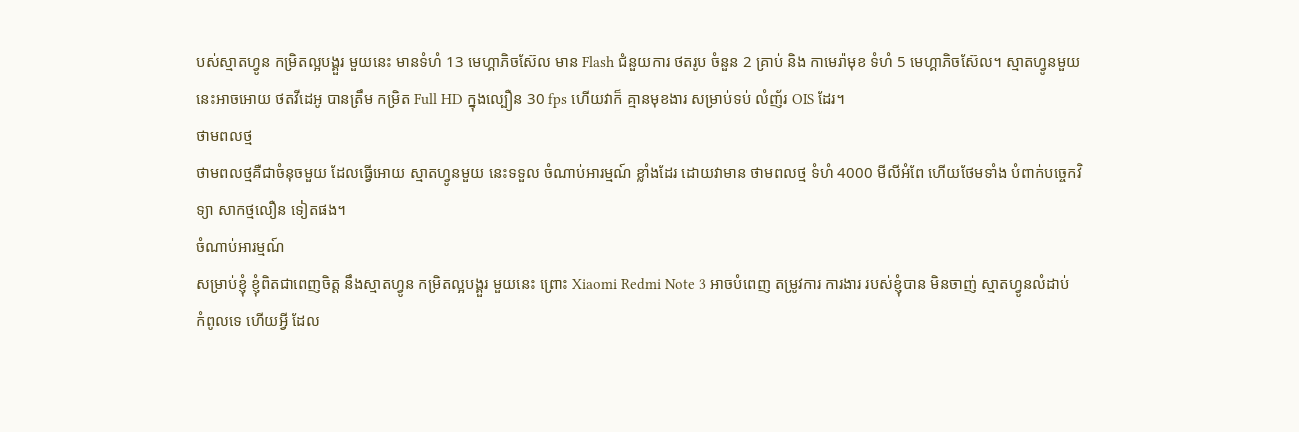បស់ស្មាតហ្វូន កម្រិតល្អបង្គួរ មួយនេះ មានទំហំ 13 មេហ្គាភិចស៊ែល មាន Flash ជំនួយការ ថតរូប ចំនួន 2 គ្រាប់ និង កាមេរ៉ាមុខ ទំហំ 5 មេហ្គាភិចស៊ែល។ ស្មាតហ្វូនមួយ នេះអាចអោយ ថតវីដេអូ បានត្រឹម កម្រិត Full HD ក្នុងល្បឿន 30 fps ហើយវាក៏ គ្មានមុខងារ សម្រាប់ទប់ លំញ័រ OIS ដែរ។
ថាមពលថ្ម
ថាមពលថ្មគឺជាចំនុចមួយ ដែលធ្វើអោយ ស្មាតហ្វូនមួយ នេះទទួល ចំណាប់អារម្មណ៍ ខ្លាំងដែរ ដោយវាមាន ថាមពលថ្ម ទំហំ 4000 មីលីអំពែ ហើយថែមទាំង បំពាក់បច្ចេកវិទ្យា សាកថ្មលឿន ទៀតផង។
ចំណាប់អារម្មណ៍
សម្រាប់ខ្ញុំ ខ្ញុំពិតជាពេញចិត្ត នឹងស្មាតហ្វូន កម្រិតល្អបង្គួរ មួយនេះ ព្រោះ Xiaomi Redmi Note 3 អាចបំពេញ តម្រូវការ ការងារ របស់ខ្ញុំបាន មិនចាញ់ ស្មាតហ្វូនលំដាប់ កំពូលទេ ហើយអ្វី ដែល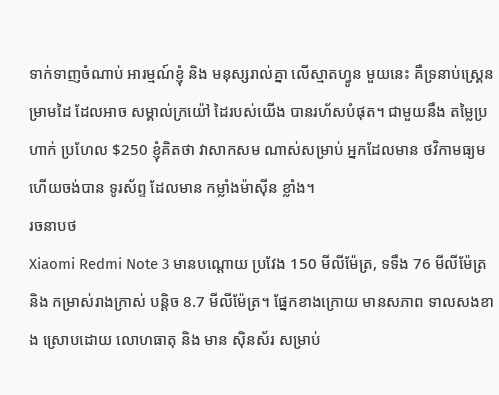ទាក់ទាញចំណាប់ អារម្មណ៍ខ្ញុំ និង មនុស្សរាល់គ្នា លើស្មាតហ្វូន មួយនេះ គឺទ្រនាប់ស្គ្រេន ម្រាមដៃ ដែលអាច សម្គាល់ក្រយ៉ៅ ដៃរបស់យើង បានរហ័សបំផុត។ ជាមួយនឹង តម្លៃប្រហាក់ ប្រហែល $250 ខ្ញុំគិតថា វាសាកសម ណាស់សម្រាប់ អ្នកដែលមាន ថវិកាមធ្យម ហើយចង់បាន ទូរស័ព្ទ ដែលមាន កម្លាំងម៉ាស៊ីន ខ្លាំង។
រចនាបថ
Xiaomi Redmi Note 3 មានបណ្តោយ ប្រវែង 150 មីលីម៉ែត្រ, ទទឹង 76 មីលីម៉ែត្រ និង កម្រាស់រាងក្រាស់ បន្តិច 8.7 មីលីម៉ែត្រ។ ផ្នែកខាងក្រោយ មានសភាព ទាលសងខាង ស្រោបដោយ លោហធាតុ និង មាន ស៊ិនស័រ សម្រាប់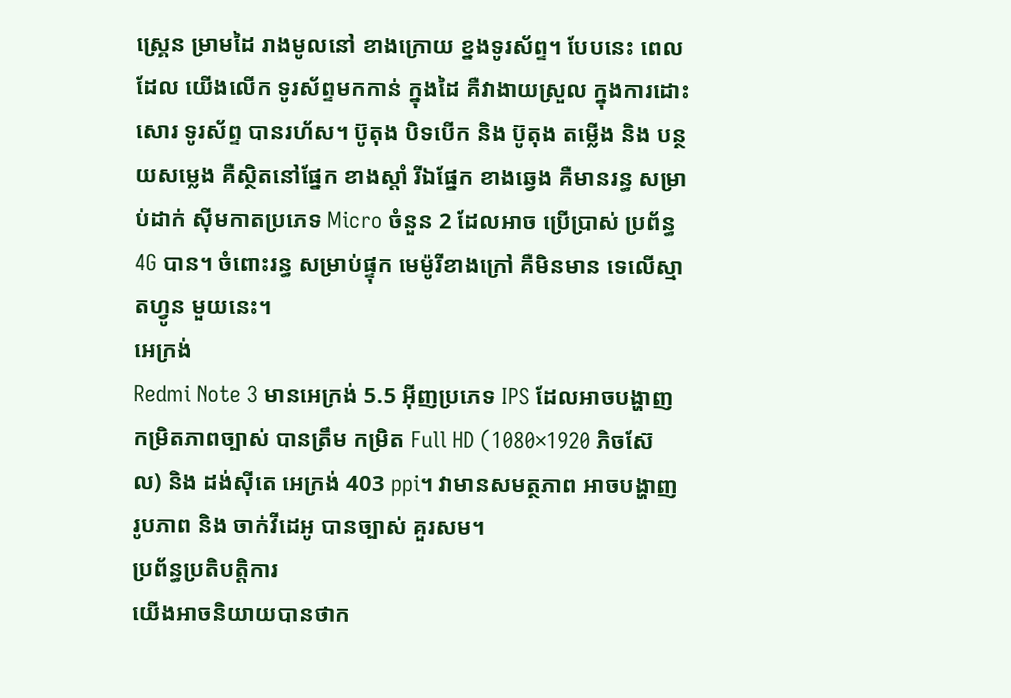ស្គ្រេន ម្រាមដៃ រាងមូលនៅ ខាងក្រោយ ខ្នងទូរស័ព្ទ។ បែបនេះ ពេលដែល យើងលើក ទូរស័ព្ទមកកាន់ ក្នុងដៃ គឺវាងាយស្រួល ក្នុងការដោះសោរ ទូរស័ព្ទ បានរហ័ស។ ប៊ូតុង បិទបើក និង ប៊ូតុង តម្លើង និង បន្ថយសម្លេង គឺស្ថិតនៅផ្នែក ខាងស្តាំ រីឯផ្នែក ខាងឆ្វេង គឺមានរន្ធ សម្រាប់ដាក់ ស៊ីមកាតប្រភេទ Micro ចំនួន 2 ដែលអាច ប្រើប្រាស់ ប្រព័ន្ធ 4G បាន។ ចំពោះរន្ធ សម្រាប់ផ្ទុក មេម៉ូរីខាងក្រៅ គឺមិនមាន ទេលើស្មាតហ្វូន មួយនេះ។
អេក្រង់
Redmi Note 3 មានអេក្រង់ 5.5 អ៊ីញប្រភេទ IPS ដែលអាចបង្ហាញ កម្រិតភាពច្បាស់ បានត្រឹម កម្រិត Full HD (1080×1920 ភិចស៊ែល) និង ដង់ស៊ីតេ អេក្រង់ 403 ppi។ វាមានសមត្ថភាព អាចបង្ហាញ រូបភាព និង ចាក់វីដេអូ បានច្បាស់ គួរសម។
ប្រព័ន្ធប្រតិបត្តិការ
យើងអាចនិយាយបានថាក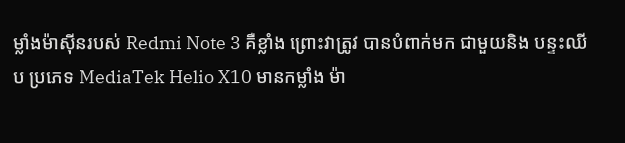ម្លាំងម៉ាស៊ីនរបស់ Redmi Note 3 គឺខ្លាំង ព្រោះវាត្រូវ បានបំពាក់មក ជាមួយនិង បន្ទះឈីប ប្រភេទ MediaTek Helio X10 មានកម្លាំង ម៉ា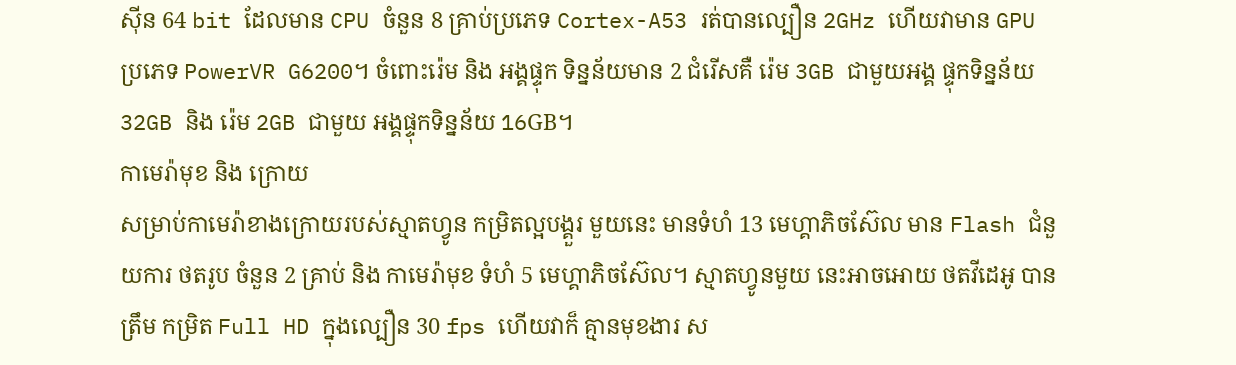ស៊ីន 64 bit ដែលមាន CPU ចំនួន 8 គ្រាប់ប្រភេទ Cortex-A53 រត់បានល្បឿន 2GHz ហើយវាមាន GPU ប្រភេទ PowerVR G6200។ ចំពោះរ៉េម និង អង្គផ្ទុក ទិន្នន័យមាន 2 ជំរើសគឺ រ៉េម 3GB ជាមួយអង្គ ផ្ទុកទិន្នន័យ 32GB និង រ៉េម 2GB ជាមួយ អង្គផ្ទុកទិន្នន័យ 16GB។
កាមេរ៉ាមុខ និង ក្រោយ
សម្រាប់កាមេរ៉ាខាងក្រោយរបស់ស្មាតហ្វូន កម្រិតល្អបង្គួរ មួយនេះ មានទំហំ 13 មេហ្គាភិចស៊ែល មាន Flash ជំនួយការ ថតរូប ចំនួន 2 គ្រាប់ និង កាមេរ៉ាមុខ ទំហំ 5 មេហ្គាភិចស៊ែល។ ស្មាតហ្វូនមួយ នេះអាចអោយ ថតវីដេអូ បានត្រឹម កម្រិត Full HD ក្នុងល្បឿន 30 fps ហើយវាក៏ គ្មានមុខងារ ស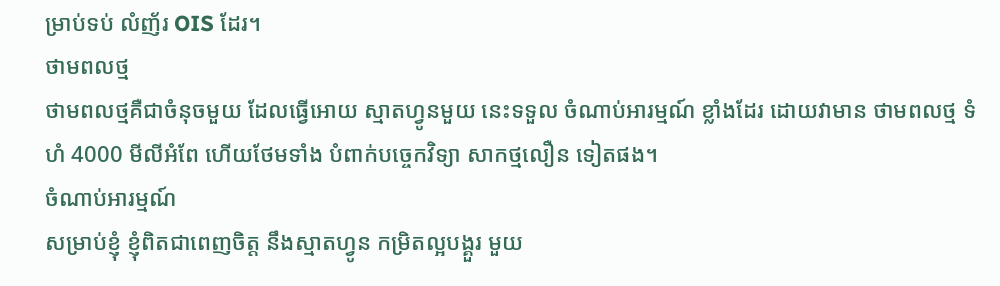ម្រាប់ទប់ លំញ័រ OIS ដែរ។
ថាមពលថ្ម
ថាមពលថ្មគឺជាចំនុចមួយ ដែលធ្វើអោយ ស្មាតហ្វូនមួយ នេះទទួល ចំណាប់អារម្មណ៍ ខ្លាំងដែរ ដោយវាមាន ថាមពលថ្ម ទំហំ 4000 មីលីអំពែ ហើយថែមទាំង បំពាក់បច្ចេកវិទ្យា សាកថ្មលឿន ទៀតផង។
ចំណាប់អារម្មណ៍
សម្រាប់ខ្ញុំ ខ្ញុំពិតជាពេញចិត្ត នឹងស្មាតហ្វូន កម្រិតល្អបង្គួរ មួយ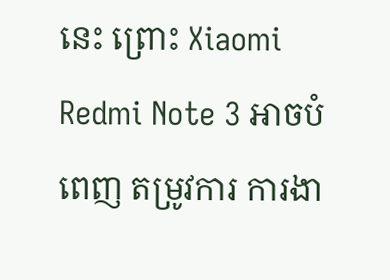នេះ ព្រោះ Xiaomi Redmi Note 3 អាចបំពេញ តម្រូវការ ការងា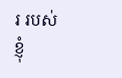រ របស់ខ្ញុំ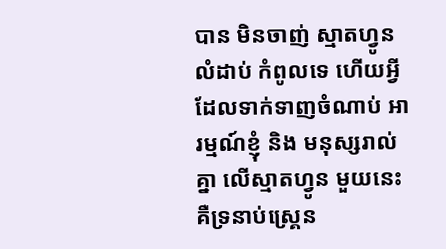បាន មិនចាញ់ ស្មាតហ្វូនលំដាប់ កំពូលទេ ហើយអ្វី ដែលទាក់ទាញចំណាប់ អារម្មណ៍ខ្ញុំ និង មនុស្សរាល់គ្នា លើស្មាតហ្វូន មួយនេះ គឺទ្រនាប់ស្គ្រេន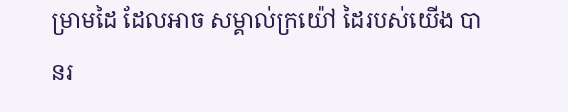ម្រាមដៃ ដែលអាច សម្គាល់ក្រយ៉ៅ ដៃរបស់យើង បានរ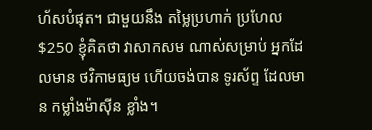ហ័សបំផុត។ ជាមួយនឹង តម្លៃប្រហាក់ ប្រហែល $250 ខ្ញុំគិតថា វាសាកសម ណាស់សម្រាប់ អ្នកដែលមាន ថវិកាមធ្យម ហើយចង់បាន ទូរស័ព្ទ ដែលមាន កម្លាំងម៉ាស៊ីន ខ្លាំង។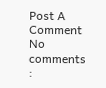Post A Comment
No comments :